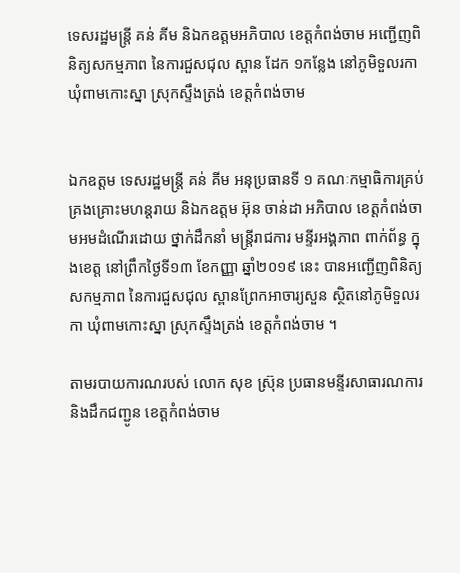ទេសរដ្ឋមន្ត្រី គន់ គីម និឯកឧត្តមអភិបាល ខេត្តកំពង់ចាម អញ្ជើញពិនិត្យសកម្មភាព នៃការជួសជុល ស្ពាន ដែក ១កន្លែង នៅភូមិទួលរកា ឃុំពាមកោះស្នា ស្រុកស្ទឹងត្រង់ ខេត្តកំពង់ចាម


ឯកឧត្ដម ទេសរដ្ឋមន្ត្រី គន់ គីម អនុប្រធានទី ១ គណៈកម្មាធិការគ្រប់គ្រងគ្រោះមហន្តរាយ និឯកឧត្តម អ៊ុន ចាន់ដា អភិបាល ខេត្តកំពង់ចាមអមដំណើរដោយ ថ្នាក់ដឹកនាំ មន្ត្រីរាជការ មន្ទីរអង្គភាព ពាក់ព័ន្ធ ក្នុងខេត្ត នៅព្រឹកថ្ងៃទី១៣ ខែកញ្ញា ឆ្នាំ២០១៩ នេះ បានអញ្ជើញពិនិត្យសកម្មភាព នៃការជួសជុល ស្ពានព្រែកអាចារ្យសួន ស្ថិតនៅភូមិទួលរកា ឃុំពាមកោះស្នា ស្រុកស្ទឹងត្រង់ ខេត្តកំពង់ចាម ។

តាមរបាយការណរបស់ លោក សុខ ស្រ៊ុន ប្រធានមន្ទីរសាធារណការ និងដឹកជញ្ជូន ខេត្តកំពង់ចាម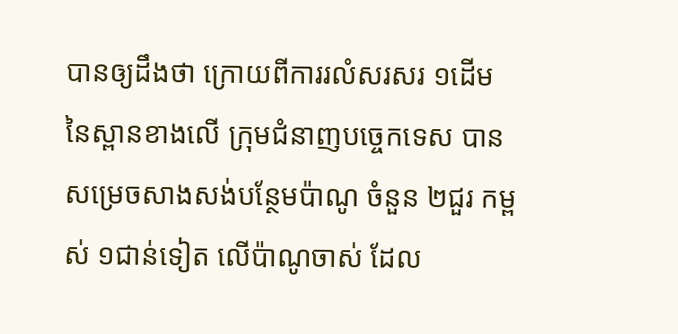បានឲ្យដឹងថា ក្រោយពីការរលំសរសរ ១ដើម នៃស្ពានខាងលើ ក្រុមជំនាញបច្ចេកទេស បានសម្រេចសាងសង់បន្ថែមប៉ាណូ ចំនួន ២ជួរ កម្ពស់ ១ជាន់ទៀត លើប៉ាណូចាស់ ដែល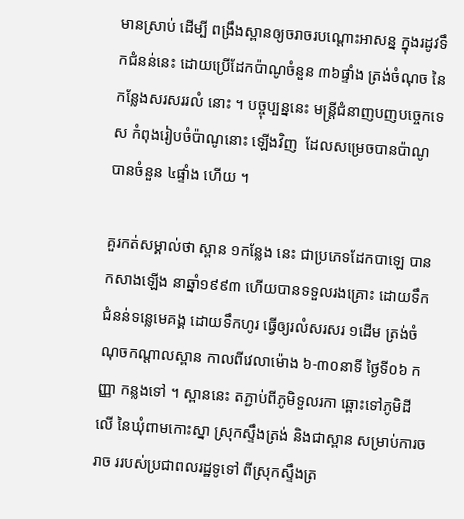មានស្រាប់ ដើម្បី ពង្រឹងស្ពានឲ្យចរាចរបណ្តោះអាសន្ន ក្នុងរដូវទឹកជំនន់នេះ ដោយប្រើដែកប៉ាណូចំនួន ៣៦ផ្ទាំង ត្រង់ចំណុច នៃកន្លែងសរសររលំ នោះ ។ បច្ចុប្បន្ននេះ មន្ត្រីជំនាញបញបច្ចេកទេស កំពុងរៀបចំប៉ាណូនោះ ឡើងវិញ  ដែលសម្រេចបានប៉ាណូ បានចំនួន ៤ផ្ទាំង ហើយ ។

គួរកត់សម្គាល់ថា ស្ពាន ១កន្លែង នេះ ជាប្រភេទដែកបាឡេ បានកសាងឡើង នាឆ្នាំ១៩៩៣ ហើយបានទទួលរងគ្រោះ ដោយទឹកជំនន់ទន្លេមេគង្គ ដោយទឹកហូរ ធ្វើឲ្យរលំសរសរ ១ដើម ត្រង់ចំណុចកណ្ដាលស្ពាន កាលពីវេលាម៉ោង ៦-៣០នាទី ថ្ងៃទី០៦ កញ្ញា កន្លងទៅ ។ ស្ពាននេះ តភ្ជាប់ពីភូមិទួលរកា ឆ្ពោះទៅភូមិដីលើ នៃឃុំពាមកោះស្នា ស្រុកស្ទឹងត្រង់ និងជាស្ពាន សម្រាប់ការចរាច ររបស់ប្រជាពលរដ្ឋទូទៅ ពីស្រុកស្ទឹងត្រ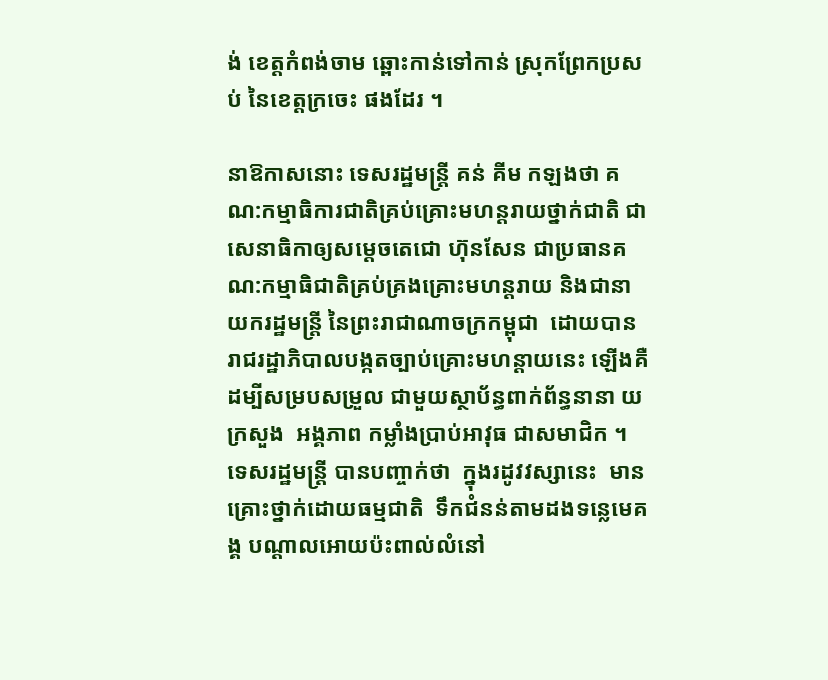ង់ ខេត្តកំពង់ចាម ឆ្ពោះកាន់ទៅកាន់ ស្រុកព្រែកប្រសប់ នៃខេត្តក្រចេះ ផងដែរ ។

នាឱកាសនោះ ទេសរដ្ឋមន្រ្តី គន់ គីម កឡងថា គណ:កម្មាធិការជាតិគ្រប់គ្រោះមហន្តរាយថ្នាក់ជាតិ ជាសេនាធិកាឲ្យសម្តេចតេជោ ហ៊ុនសែន ជាប្រធានគណ:កម្មាធិជាតិគ្រប់គ្រងគ្រោះមហន្តរាយ និងជានាយករដ្ឋមន្ត្រី នៃព្រះរាជាណាចក្រកម្ពុជា  ដោយបានរាជរដ្ឋាភិបាលបង្កតច្បាប់គ្រោះមហន្តាយនេះ ឡើងគឺដម្បីសម្របសម្រួល ជាមួយស្ថាប័ន្ធពាក់ព័ន្ធនានា យក្រសួង  អង្គភាព កម្លាំងប្រាប់អាវុធ ជាសមាជិក ។ ទេសរដ្ឋមន្រ្តី បានបញ្ចាក់ថា  ក្នុងរដូវវស្សានេះ  មានគ្រោះថ្នាក់ដោយធម្មជាតិ  ទឹកជំនន់តាមដងទន្លេមេគង្គ បណ្តាលអោយប៉ះពាល់លំនៅ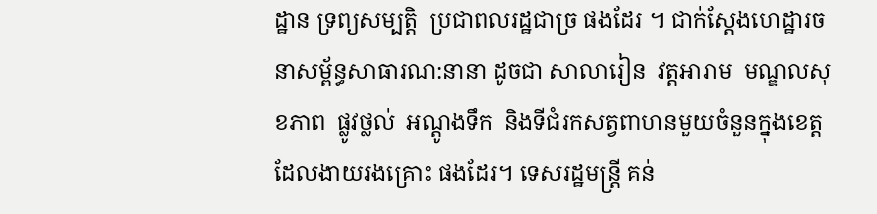ដ្ឋាន ទ្រព្យសម្បត្តិ  ប្រជាពលរដ្ឋជាច្រ ផងដែរ ។ ជាក់ស្តែងហេដ្ឋារចនាសម្ព័ន្ធសាធារណ:នានា ដូចជា សាលារៀន  វត្តអារាម  មណ្ឌលសុខភាព  ផ្លូវថ្លល់  អណ្តូងទឹក  និងទីជំរកសត្វពាហនមួយចំនួនក្នុងខេត្តដែលងាយរងគ្រោះ ផងដែរ។ ទេសរដ្ឋមន្ត្រី គន់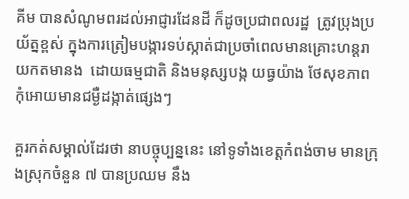គីម បានសំណូមពរដល់អាជ្ញារដែនដី ក៏ដូចប្រជាពលរដ្ឋ  ត្រូវប្រុងប្រយ័ត្នខ្ពស់ ក្នុងការត្រៀមបង្ការទប់ស្កាត់ជាប្រចាំពេលមានគ្រោះហន្តរាយកតមានង  ដោយធម្មជាតិ និងមនុស្សបង្ក យធ្វយ៉ាង ថែសុខភាព  កុំអោយមានជម្ងឺដង្កាត់ផ្សេងៗ

គួរកត់សម្គាល់ដែរថា នាបច្ចុប្បន្ននេះ នៅទូទាំងខេត្តកំពង់ចាម មានក្រុងស្រុកចំនួន ៧ បានប្រឈម នឹង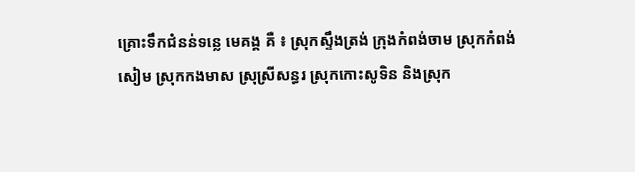គ្រោះទឹកជំនន់ទន្លេ មេគង្គ គឺ ៖ ស្រុកស្ទឹងត្រង់ ក្រុងកំពង់ចាម ស្រុកកំពង់សៀម ស្រុកកងមាស ស្រុស្រីសន្ធរ ស្រុកកោះសូទិន និងស្រុក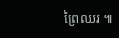ព្រៃឈរ ៕